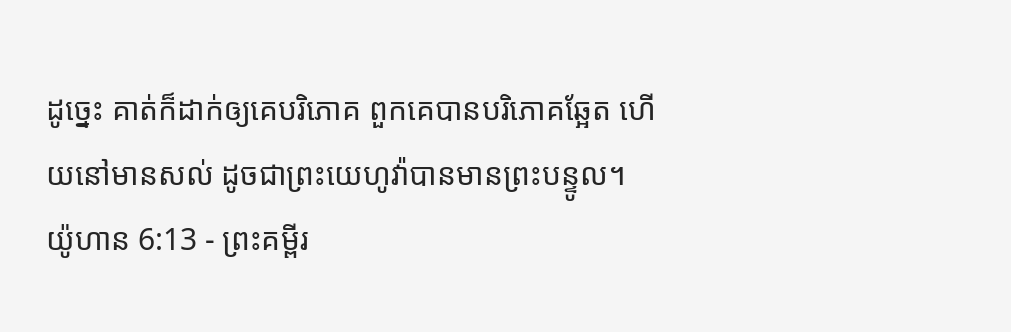ដូច្នេះ គាត់ក៏ដាក់ឲ្យគេបរិភោគ ពួកគេបានបរិភោគឆ្អែត ហើយនៅមានសល់ ដូចជាព្រះយេហូវ៉ាបានមានព្រះបន្ទូល។
យ៉ូហាន 6:13 - ព្រះគម្ពីរ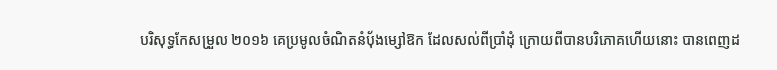បរិសុទ្ធកែសម្រួល ២០១៦ គេប្រមូលចំណិតនំបុ័ងម្សៅឱក ដែលសល់ពីប្រាំដុំ ក្រោយពីបានបរិភោគហើយនោះ បានពេញដ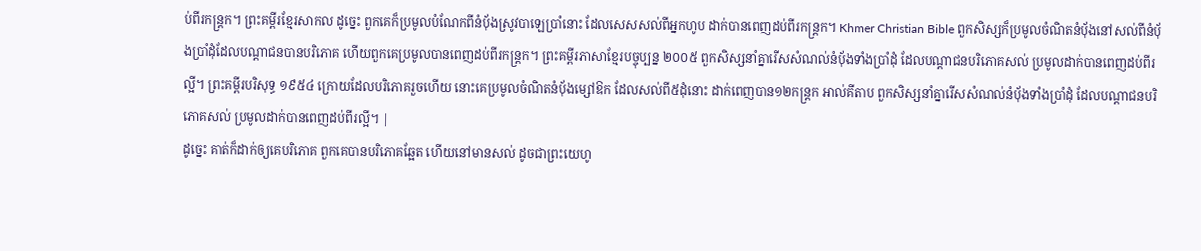ប់ពីរកន្ត្រក។ ព្រះគម្ពីរខ្មែរសាកល ដូច្នេះ ពួកគេក៏ប្រមូលបំណែកពីនំប៉័ងស្រូវបាឡេប្រាំនោះ ដែលសេសសល់ពីអ្នកហូប ដាក់បានពេញដប់ពីរកន្ត្រក។ Khmer Christian Bible ពួកសិស្សក៏ប្រមូលចំណិតនំប៉័ងនៅសល់ពីនំប៉័ងប្រាំដុំដែលបណ្តាជនបានបរិភោគ ហើយពួកគេប្រមូលបានពេញដប់ពីរកន្ត្រក។ ព្រះគម្ពីរភាសាខ្មែរបច្ចុប្បន្ន ២០០៥ ពួកសិស្សនាំគ្នារើសសំណល់នំប៉័ងទាំងប្រាំដុំ ដែលបណ្ដាជនបរិភោគសល់ ប្រមូលដាក់បានពេញដប់ពីរល្អី។ ព្រះគម្ពីរបរិសុទ្ធ ១៩៥៤ ក្រោយដែលបរិភោគរួចហើយ នោះគេប្រមូលចំណិតនំបុ័ងម្សៅឱក ដែលសល់ពី៥ដុំនោះ ដាក់ពេញបាន១២កន្ត្រក អាល់គីតាប ពួកសិស្សនាំគ្នារើសសំណល់នំបុ័ងទាំងប្រាំដុំ ដែលបណ្ដាជនបរិភោគសល់ ប្រមូលដាក់បានពេញដប់ពីរល្អី។ |
ដូច្នេះ គាត់ក៏ដាក់ឲ្យគេបរិភោគ ពួកគេបានបរិភោគឆ្អែត ហើយនៅមានសល់ ដូចជាព្រះយេហូ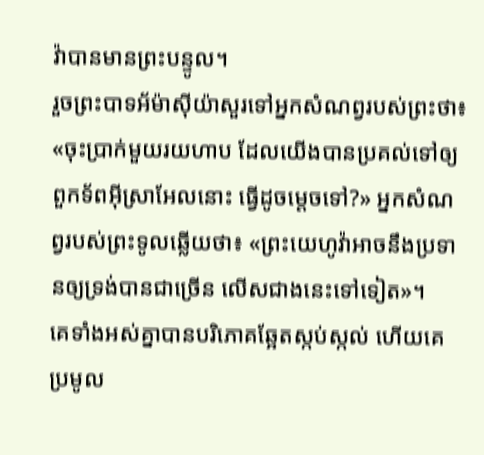វ៉ាបានមានព្រះបន្ទូល។
រួចព្រះបាទអ័ម៉ាស៊ីយ៉ាសួរទៅអ្នកសំណព្វរបស់ព្រះថា៖ «ចុះប្រាក់មួយរយហាប ដែលយើងបានប្រគល់ទៅឲ្យពួកទ័ពអ៊ីស្រាអែលនោះ ធ្វើដូចម្តេចទៅ?» អ្នកសំណព្វរបស់ព្រះទូលឆ្លើយថា៖ «ព្រះយេហូវ៉ាអាចនឹងប្រទានឲ្យទ្រង់បានជាច្រើន លើសជាងនេះទៅទៀត»។
គេទាំងអស់គ្នាបានបរិភោគឆ្អែតស្កប់ស្កល់ ហើយគេប្រមូល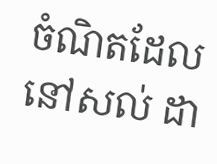ចំណិតដែលនៅសល់ ដា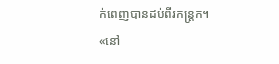ក់ពេញបានដប់ពីរកន្ត្រក។
«នៅ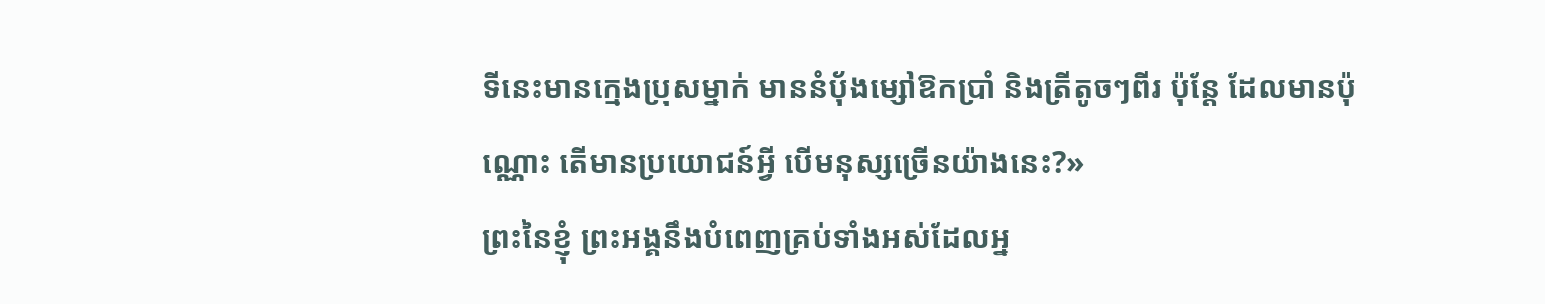ទីនេះមានក្មេងប្រុសម្នាក់ មាននំបុ័ងម្សៅឱកប្រាំ និងត្រីតូចៗពីរ ប៉ុន្តែ ដែលមានប៉ុណ្ណោះ តើមានប្រយោជន៍អ្វី បើមនុស្សច្រើនយ៉ាងនេះ?»
ព្រះនៃខ្ញុំ ព្រះអង្គនឹងបំពេញគ្រប់ទាំងអស់ដែលអ្ន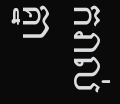ករាល់គ្នា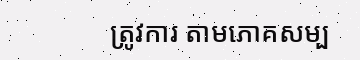ត្រូវការ តាមភោគសម្ប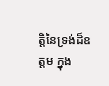ត្តិនៃទ្រង់ដ៏ឧត្តម ក្នុង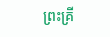ព្រះគ្រី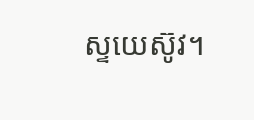ស្ទយេស៊ូវ។